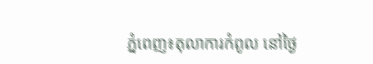ភ្នំពេញ៖តុលាការកំពូល នៅថ្ងៃ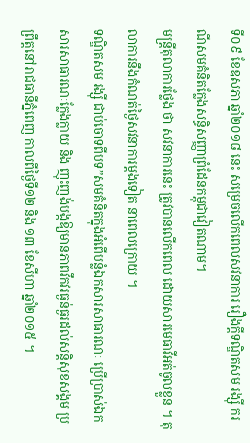ទី០៩ ខែឧសភា ឆ្នាំ២០១៨ នេះ សម្រេចលើកពេលសវនាការ រឿងក្តីទណ្ឌិតសម រង្ស៊ី ករណីសមគំនិតក្លែងសន្ធិសញ្ញាព្រំដែនកម្ពុជាវៀតណាម។
មន្ត្រីតុលាការថ្លែង ថា សវនាការនេះ ត្រូវបានលើកពេល ដោយសារមេធាវីអត់ចូលខ្លួន ។ តុលាការនឹងកំណត់ថ្ងៃសវនាការម្តងទៀត នាពេលក្រោយ ។
ទណ្ឌិតសម រង្ស៊ី ជាប់ចោទពីបទ”សមគំនិតក្នុងអំពើបន្លំឯកសារសាធារណៈ ប្រើប្រាស់ឯកសារសាធារណៈក្លែងក្លាយ និង ញុះញង់បង្កឱ្យមានភាពវឹកវរធ្ងន់ធ្ងរដល់សន្តិសុខសង្គម ប្រព្រឹត្តនៅរាជធានីភ្នំពេញ កាលពីថ្ងៃទី១២ និង ១៣ ខែសីហា ឆ្នាំ២០១៥ ។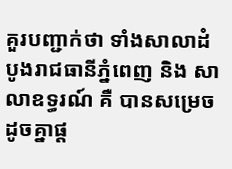គួរបញ្ជាក់ថា ទាំងសាលាដំបូងរាជធានីភ្នំពេញ និង សាលាឧទ្ធរណ៍ គឺ បានសម្រេចដូចគ្នាផ្ត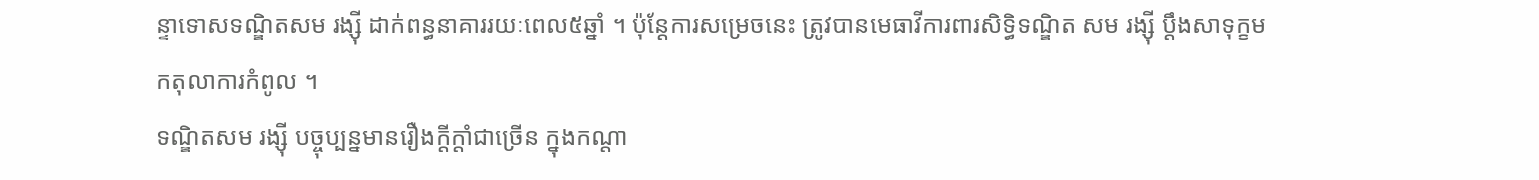ន្ទាទោសទណ្ឌិតសម រង្ស៊ី ដាក់ពន្ធនាគាររយៈពេល៥ឆ្នាំ ។ ប៉ុន្ដែការសម្រេចនេះ ត្រូវបានមេធាវីការពារសិទ្ធិទណ្ឌិត សម រង្ស៊ី ប្តឹងសាទុក្ខមកតុលាការកំពូល ។
ទណ្ឌិតសម រង្ស៊ី បច្ចុប្បន្នមានរឿងក្តីក្តាំជាច្រើន ក្នុងកណ្តា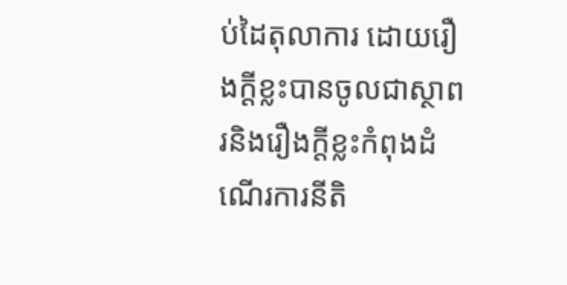ប់ដៃតុលាការ ដោយរឿងក្តីខ្លះបានចូលជាស្ថាពរនិងរឿងក្តីខ្លះកំពុងដំណើរការនីតិ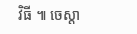វិធី ៕ ចេស្តា